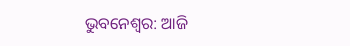ଭୁବନେଶ୍ୱର: ଆଜି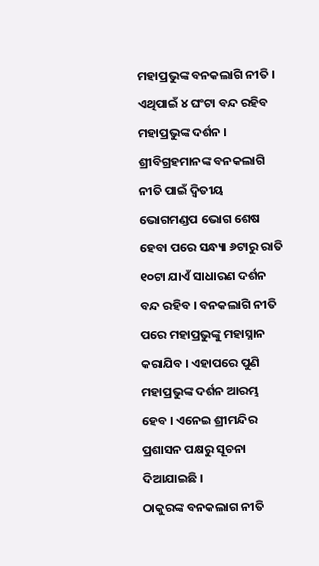ମହାପ୍ରଭୁଙ୍କ ବନକଲାଗି ନୀତି । ଏଥିପାଇଁ ୪ ଘଂଟା ବନ୍ଦ ରହିବ ମହାପ୍ରଭୁଙ୍କ ଦର୍ଶନ । ଶ୍ରୀବିଗ୍ରହମାନଙ୍କ ବନକଲାଗି ନୀତି ପାଇଁ ଦ୍ୱିତୀୟ ଭୋଗମଣ୍ଡପ ଭୋଗ ଶେଷ ହେବା ପରେ ସନ୍ଧ୍ୟା ୬ଟାରୁ ରାତି ୧୦ଟା ଯାଏଁ ସାଧାରଣ ଦର୍ଶନ ବନ୍ଦ ରହିବ । ବନକଲାଗି ନୀତି ପରେ ମହାପ୍ରଭୁଙ୍କୁ ମହାସ୍ନାନ କରାଯିବ । ଏହାପରେ ପୁଣି ମହାପ୍ରଭୁଙ୍କ ଦର୍ଶନ ଆରମ୍ଭ ହେବ । ଏନେଇ ଶ୍ରୀମନ୍ଦିର ପ୍ରଶାସନ ପକ୍ଷରୁ ସୂଚନା ଦିଆଯାଇଛି ।
ଠାକୁରଙ୍କ ବନକଲାଗ ନୀତି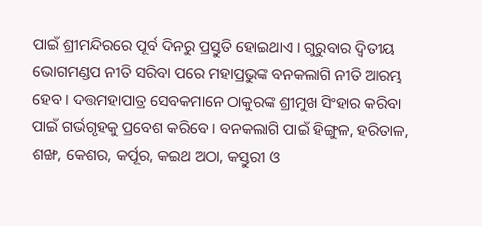ପାଇଁ ଶ୍ରୀମନ୍ଦିରରେ ପୂର୍ବ ଦିନରୁ ପ୍ରସ୍ତୁତି ହୋଇଥାଏ । ଗୁରୁବାର ଦ୍ୱିତୀୟ ଭୋଗମଣ୍ଡପ ନୀତି ସରିବା ପରେ ମହାପ୍ରଭୁଙ୍କ ବନକଲାଗି ନୀତି ଆରମ୍ଭ ହେବ । ଦତ୍ତମହାପାତ୍ର ସେବକମାନେ ଠାକୁରଙ୍କ ଶ୍ରୀମୁଖ ସିଂହାର କରିବା ପାଇଁ ଗର୍ଭଗୃହକୁ ପ୍ରବେଶ କରିବେ । ବନକଲାଗି ପାଇଁ ହିଙ୍ଗୁଳ, ହରିତାଳ, ଶଙ୍ଖ, କେଶର, କର୍ପୂର, କଇଥ ଅଠା, କସ୍ତୁରୀ ଓ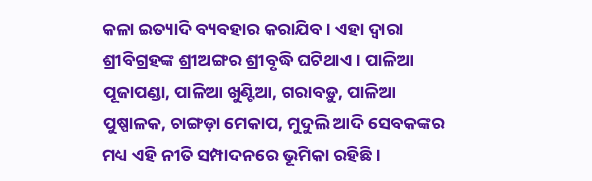କଳା ଇତ୍ୟାଦି ବ୍ୟବହାର କରାଯିବ । ଏହା ଦ୍ୱାରା ଶ୍ରୀବିଗ୍ରହଙ୍କ ଶ୍ରୀଅଙ୍ଗର ଶ୍ରୀବୃଦ୍ଧି ଘଟିଥାଏ । ପାଳିଆ ପୂଜାପଣ୍ଡା, ପାଳିଆ ଖୁଣ୍ଟିଆ, ଗରାବଡ଼ୁ, ପାଳିଆ ପୁଷ୍ପାଳକ, ଚାଙ୍ଗଡ଼ା ମେକାପ, ମୁଦୁଲି ଆଦି ସେବକଙ୍କର ମଧ୍ୟ ଏହି ନୀତି ସମ୍ପାଦନରେ ଭୂମିକା ରହିଛି ।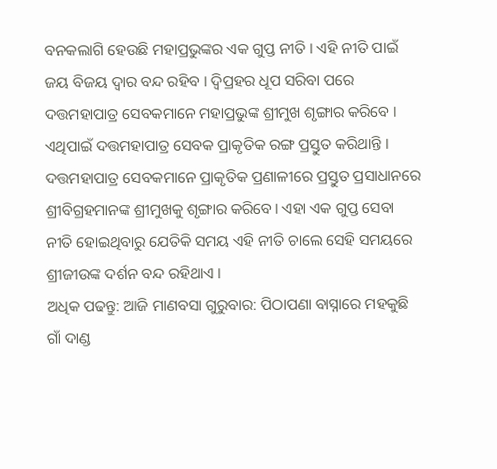ବନକଲାଗି ହେଉଛି ମହାପ୍ରଭୁଙ୍କର ଏକ ଗୁପ୍ତ ନୀତି । ଏହି ନୀତି ପାଇଁ ଜୟ ବିଜୟ ଦ୍ୱାର ବନ୍ଦ ରହିବ । ଦ୍ୱିପ୍ରହର ଧୂପ ସରିବା ପରେ ଦତ୍ତମହାପାତ୍ର ସେବକମାନେ ମହାପ୍ରଭୁଙ୍କ ଶ୍ରୀମୁଖ ଶୃଙ୍ଗାର କରିବେ । ଏଥିପାଇଁ ଦତ୍ତମହାପାତ୍ର ସେବକ ପ୍ରାକୃତିକ ରଙ୍ଗ ପ୍ରସ୍ତୁତ କରିଥାନ୍ତି । ଦତ୍ତମହାପାତ୍ର ସେବକମାନେ ପ୍ରାକୃତିକ ପ୍ରଣାଳୀରେ ପ୍ରସ୍ତୁତ ପ୍ରସାଧାନରେ ଶ୍ରୀବିଗ୍ରହମାନଙ୍କ ଶ୍ରୀମୁଖକୁ ଶୃଙ୍ଗାର କରିବେ। ଏହା ଏକ ଗୁପ୍ତ ସେବା ନୀତି ହୋଇଥିବାରୁ ଯେତିକି ସମୟ ଏହି ନୀତି ଚାଲେ ସେହି ସମୟରେ ଶ୍ରୀଜୀଉଙ୍କ ଦର୍ଶନ ବନ୍ଦ ରହିଥାଏ ।
ଅଧିକ ପଢନ୍ତୁ: ଆଜି ମାଣବସା ଗୁରୁବାର: ପିଠାପଣା ବାସ୍ନାରେ ମହକୁଛି ଗାଁ ଦାଣ୍ଡ